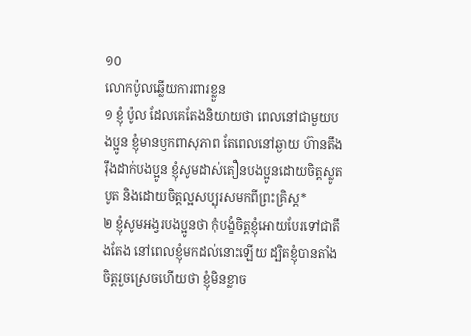១០
លោកប៉ូលឆ្លើយការពារខ្លួន
១ ខ្ញុំ ប៉ូល ដែលគេតែងនិយាយថា ពេលនៅជាមួយបងប្អូន ខ្ញុំមានឫកពាសុភាព តែពេលនៅឆ្ងាយ ហ៊ានតឹងរ៉ឹងដាក់បងប្អូន ខ្ញុំសូមដាស់តឿនបងប្អូនដោយចិត្តស្លូតបូត និងដោយចិត្តល្អសប្បុរសមកពីព្រះគ្រិស្ដ*
២ ខ្ញុំសូមអង្វរបងប្អូនថា កុំបង្ខំចិត្តខ្ញុំអោយបែរទៅជាតឹងតែង នៅពេលខ្ញុំមកដល់នោះឡើយ ដ្បិតខ្ញុំបានតាំងចិត្តរួចស្រេចហើយថា ខ្ញុំមិនខ្លាច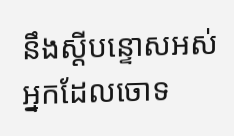នឹងស្ដីបន្ទោសអស់អ្នកដែលចោទ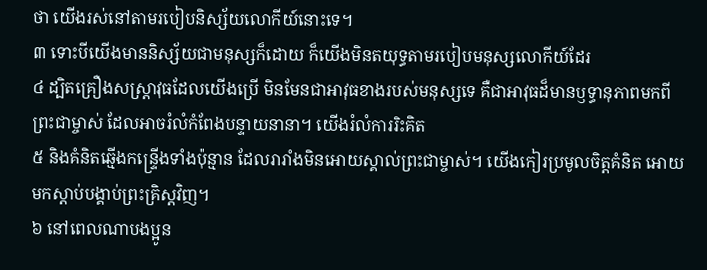ថា យើងរស់នៅតាមរបៀបនិស្ស័យលោកីយ៍នោះទេ។
៣ ទោះបីយើងមាននិស្ស័យជាមនុស្សក៏ដោយ ក៏យើងមិនតយុទ្ធតាមរបៀបមនុស្សលោកីយ៍ដែរ
៤ ដ្បិតគ្រឿងសស្រ្ដាវុធដែលយើងប្រើ មិនមែនជាអាវុធខាងរបស់មនុស្សទេ គឺជាអាវុធដ៏មានឫទ្ធានុភាពមកពីព្រះជាម្ចាស់ ដែលអាចរំលំកំពែងបន្ទាយនានា។ យើងរំលំការរិះគិត
៥ និងគំនិតឆ្មើងកន្ទ្រើងទាំងប៉ុន្មាន ដែលរារាំងមិនអោយស្គាល់ព្រះជាម្ចាស់។ យើងកៀរប្រមូលចិត្តគំនិត អោយមកស្ដាប់បង្គាប់ព្រះគ្រិស្ដវិញ។
៦ នៅពេលណាបងប្អូន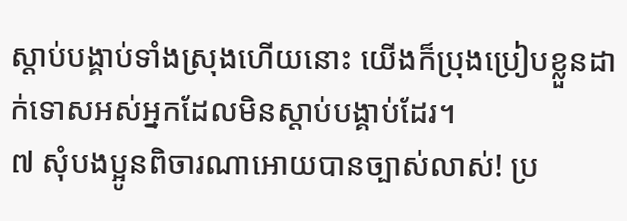ស្ដាប់បង្គាប់ទាំងស្រុងហើយនោះ យើងក៏ប្រុងប្រៀបខ្លួនដាក់ទោសអស់អ្នកដែលមិនស្ដាប់បង្គាប់ដែរ។
៧ សុំបងប្អូនពិចារណាអោយបានច្បាស់លាស់! ប្រ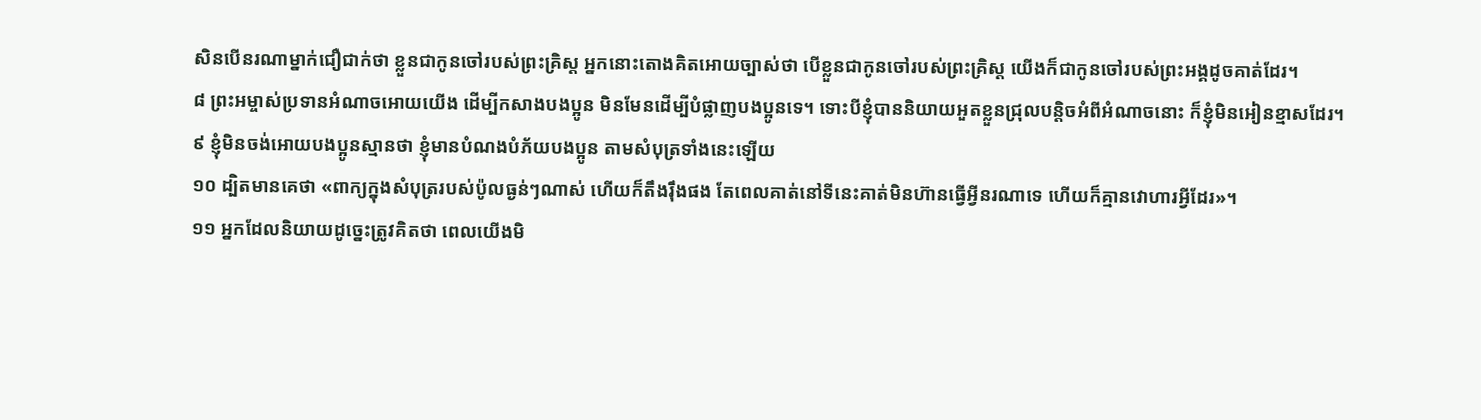សិនបើនរណាម្នាក់ជឿជាក់ថា ខ្លួនជាកូនចៅរបស់ព្រះគ្រិស្ដ អ្នកនោះតោងគិតអោយច្បាស់ថា បើខ្លួនជាកូនចៅរបស់ព្រះគ្រិស្ដ យើងក៏ជាកូនចៅរបស់ព្រះអង្គដូចគាត់ដែរ។
៨ ព្រះអម្ចាស់ប្រទានអំណាចអោយយើង ដើម្បីកសាងបងប្អូន មិនមែនដើម្បីបំផ្លាញបងប្អូនទេ។ ទោះបីខ្ញុំបាននិយាយអួតខ្លួនជ្រុលបន្តិចអំពីអំណាចនោះ ក៏ខ្ញុំមិនអៀនខ្មាសដែរ។
៩ ខ្ញុំមិនចង់អោយបងប្អូនស្មានថា ខ្ញុំមានបំណងបំភ័យបងប្អូន តាមសំបុត្រទាំងនេះឡើយ
១០ ដ្បិតមានគេថា «ពាក្យក្នុងសំបុត្ររបស់ប៉ូលធ្ងន់ៗណាស់ ហើយក៏តឹងរ៉ឹងផង តែពេលគាត់នៅទីនេះគាត់មិនហ៊ានធ្វើអ្វីនរណាទេ ហើយក៏គ្មានវោហារអ្វីដែរ»។
១១ អ្នកដែលនិយាយដូច្នេះត្រូវគិតថា ពេលយើងមិ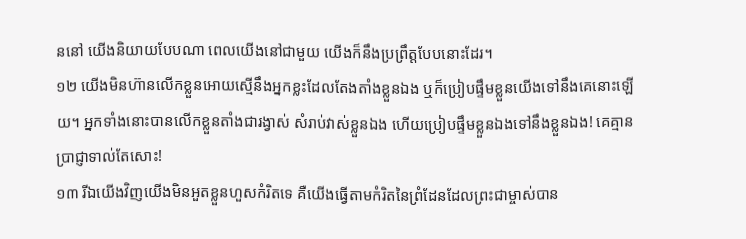ននៅ យើងនិយាយបែបណា ពេលយើងនៅជាមួយ យើងក៏នឹងប្រព្រឹត្តបែបនោះដែរ។
១២ យើងមិនហ៊ានលើកខ្លួនអោយស្មើនឹងអ្នកខ្លះដែលតែងតាំងខ្លួនឯង ឬក៏ប្រៀបផ្ទឹមខ្លួនយើងទៅនឹងគេនោះឡើយ។ អ្នកទាំងនោះបានលើកខ្លួនតាំងជារង្វាស់ សំរាប់វាស់ខ្លួនឯង ហើយប្រៀបផ្ទឹមខ្លួនឯងទៅនឹងខ្លួនឯង! គេគ្មានប្រាជ្ញាទាល់តែសោះ!
១៣ រីឯយើងវិញយើងមិនអួតខ្លួនហួសកំរិតទេ គឺយើងធ្វើតាមកំរិតនៃព្រំដែនដែលព្រះជាម្ចាស់បាន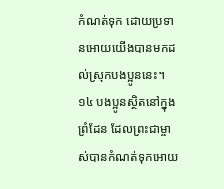កំណត់ទុក ដោយប្រទានអោយយើងបានមកដល់ស្រុកបងប្អូននេះ។
១៤ បងប្អូនស្ថិតនៅក្នុងព្រំដែន ដែលព្រះជាម្ចាស់បានកំណត់ទុកអោយ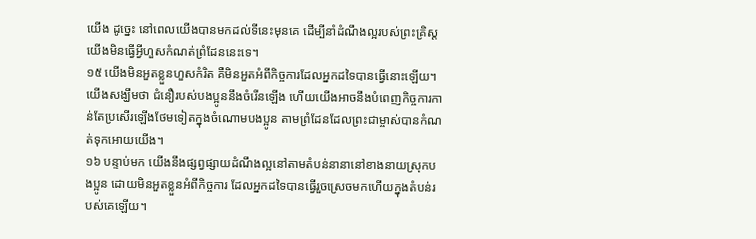យើង ដូច្នេះ នៅពេលយើងបានមកដល់ទីនេះមុនគេ ដើម្បីនាំដំណឹងល្អរបស់ព្រះគ្រិស្ដ យើងមិនធ្វើអ្វីហួសកំណត់ព្រំដែននេះទេ។
១៥ យើងមិនអួតខ្លួនហួសកំរិត គឺមិនអួតអំពីកិច្ចការដែលអ្នកដទៃបានធ្វើនោះឡើយ។ យើងសង្ឃឹមថា ជំនឿរបស់បងប្អូននឹងចំរើនឡើង ហើយយើងអាចនឹងបំពេញកិច្ចការកាន់តែប្រសើរឡើងថែមទៀតក្នុងចំណោមបងប្អូន តាមព្រំដែនដែលព្រះជាម្ចាស់បានកំណត់ទុកអោយយើង។
១៦ បន្ទាប់មក យើងនឹងផ្សព្វផ្សាយដំណឹងល្អនៅតាមតំបន់នានានៅខាងនាយស្រុកបងប្អូន ដោយមិនអួតខ្លួនអំពីកិច្ចការ ដែលអ្នកដទៃបានធ្វើរួចស្រេចមកហើយក្នុងតំបន់របស់គេឡើយ។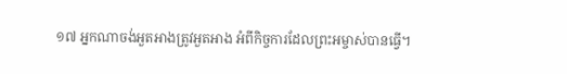១៧ អ្នកណាចង់អួតអាងត្រូវអួតអាង អំពីកិច្ចការដែលព្រះអម្ចាស់បានធ្វើ។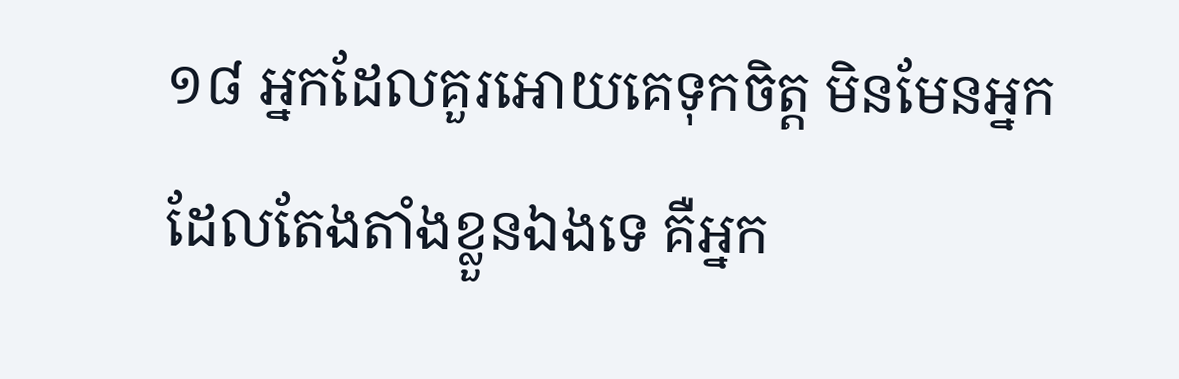១៨ អ្នកដែលគួរអោយគេទុកចិត្ត មិនមែនអ្នកដែលតែងតាំងខ្លួនឯងទេ គឺអ្នក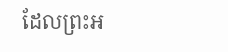ដែលព្រះអ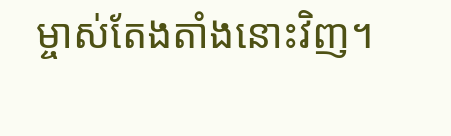ម្ចាស់តែងតាំងនោះវិញ។